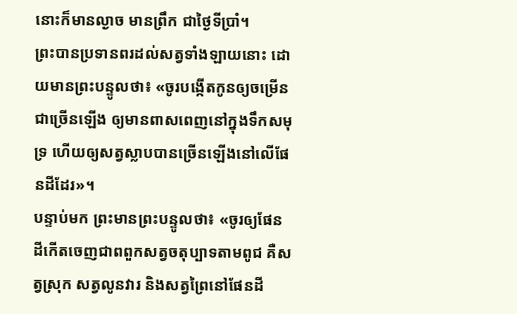នោះក៏មានល្ងាច មានព្រឹក ជាថ្ងៃទីប្រាំ។
ព្រះបានប្រទានពរដល់សត្វទាំងឡាយនោះ ដោយមានព្រះបន្ទូលថា៖ «ចូរបង្កើតកូនឲ្យចម្រើនជាច្រើនឡើង ឲ្យមានពាសពេញនៅក្នុងទឹកសមុទ្រ ហើយឲ្យសត្វស្លាបបានច្រើនឡើងនៅលើផែនដីដែរ»។
បន្ទាប់មក ព្រះមានព្រះបន្ទូលថា៖ «ចូរឲ្យផែនដីកើតចេញជាពពួកសត្វចតុប្បាទតាមពូជ គឺសត្វស្រុក សត្វលូនវារ និងសត្វព្រៃនៅផែនដី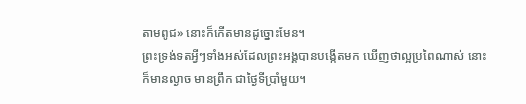តាមពូជ» នោះក៏កើតមានដូច្នោះមែន។
ព្រះទ្រង់ទតអ្វីៗទាំងអស់ដែលព្រះអង្គបានបង្កើតមក ឃើញថាល្អប្រពៃណាស់ នោះក៏មានល្ងាច មានព្រឹក ជាថ្ងៃទីប្រាំមួយ។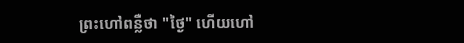ព្រះហៅពន្លឺថា "ថ្ងៃ" ហើយហៅ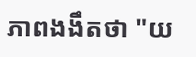ភាពងងឹតថា "យ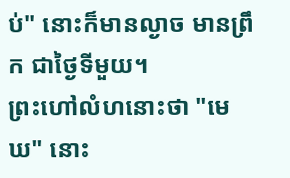ប់" នោះក៏មានល្ងាច មានព្រឹក ជាថ្ងៃទីមួយ។
ព្រះហៅលំហនោះថា "មេឃ" នោះ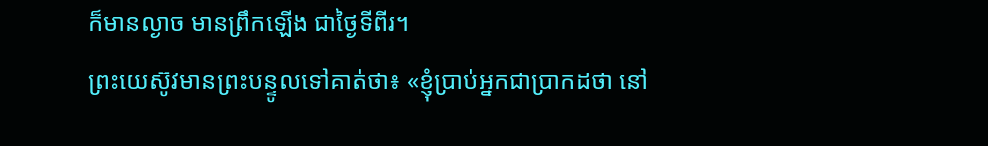ក៏មានល្ងាច មានព្រឹកឡើង ជាថ្ងៃទីពីរ។
ព្រះយេស៊ូវមានព្រះបន្ទូលទៅគាត់ថា៖ «ខ្ញុំប្រាប់អ្នកជាប្រាកដថា នៅ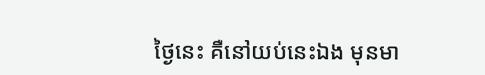ថ្ងៃនេះ គឺនៅយប់នេះឯង មុនមា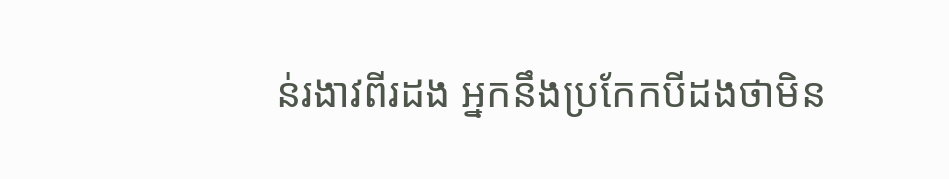ន់រងាវពីរដង អ្នកនឹងប្រកែកបីដងថាមិន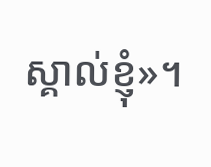ស្គាល់ខ្ញុំ»។